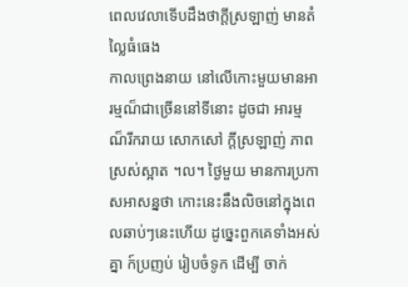ពេលវេលាទើបដឹងថាក្តីស្រឡាញ់ មានតំល្លៃធំធេង
កាលព្រេងនាយ នៅលើកោះមួយមានអារម្មណ៏ជាច្រើននៅទីនោះ ដូចជា អារម្មណ៏រីករាយ សោកសៅ ក្តីស្រឡាញ់ ភាពស្រស់ស្អាត ។ល។ ថ្ងៃមួយ មានការប្រកា សអាសន្នថា កោះនេះនឹងលិចនៅក្នុងពេលឆាប់ៗនេះហើយ ដូច្នេះពួកគេទាំងអស់គ្នា ក៍ប្រញប់ រៀបចំទូក ដើម្បី ចាក់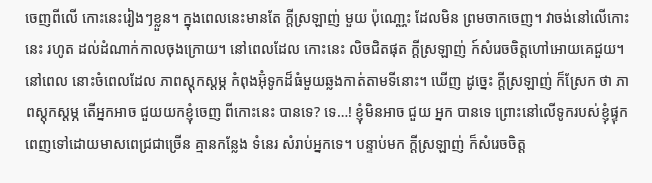ចេញពីលើ កោះនេះរៀងៗខ្លួន។ ក្នុងពេលនេះមានតែ ក្តីស្រឡាញ់ មួយ ប៉ុណោ្ណះ ដែលមិន ព្រមចាកចេញ។ វាចង់នៅលើកោះនេះ រហូត ដល់ដំណាក់កាលចុងក្រោយ។ នៅពេលដែល កោះនេះ លិចជិតផុត ក្តីស្រឡាញ់ ក៍សំរេចចិត្តហៅអោយគេជួយ។ នៅពេល នោះចំពេលដែល ភាពស្តុកស្តម្ភ កំពុងអ៊ុំទូកដ៏ធំមួយឆ្លងកាត់តាមទីនោះ។ ឃើញ ដូច្នេះ ក្តីស្រឡាញ់ ក៏ស្រែក ថា ភាពស្តុកស្តម្ភ តើអ្នកអាច ជួយយកខ្ញុំចេញ ពីកោះនេះ បានទេ? ទេ…! ខ្ញុំមិនអាច ជួយ អ្នក បានទេ ព្រោះនៅលើទូករបស់ខ្ញុំផ្ទុកពេញទៅដោយមាសពេជ្រជាច្រើន គ្មានកន្លែង ទំនេរ សំរាប់អ្នកទេ។ បន្ទាប់មក ក្តីស្រឡាញ់ ក៏សំរេចចិត្ត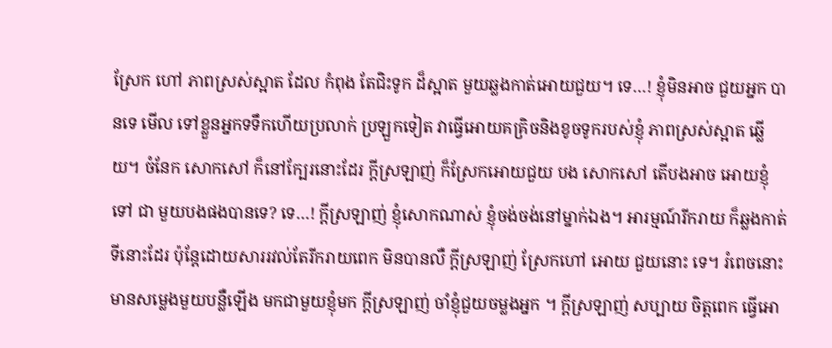ស្រែក ហៅ ភាពស្រស់ស្អាត ដែល កំពុង តែជិះទូក ដ៏ស្អាត មួយឆ្លងកាត់អោយជួយ។ ទេ…! ខ្ញុំមិនអាច ជួយអ្នក បានទេ មើល ទៅខ្លួនអ្នកទទឹកហើយប្រលាក់ ប្រឡួកទៀត វាធ្វើអោយគគ្រិចនិងខូចទូករបស់ខ្ញុំ ភាពស្រស់ស្អាត ឆ្លើយ។ ចំនែក សោកសៅ ក៏នៅក្បែរនោះដែរ ក្តីស្រឡាញ់ ក៏ស្រែកអោយជួយ បង សោកសៅ តើបងអាច អោយខ្ញុំ ទៅ ជា មួយបងផងបានទេ? ទេ…! ក្តីស្រឡាញ់ ខ្ញុំសោកណាស់ ខ្ញុំចង់ចង់នៅម្នាក់ឯង។ អារម្មណ៍រីករាយ ក៏ឆ្លងកាត់ទីនោះដែរ ប៉ុន្តែដោយសាររវល់តែរីករាយពេក មិនបានលឺ ក្តីស្រឡាញ់ ស្រែកហៅ អោយ ជួយនោះ ទេ។ រំពេចនោះមានសម្លេងមួយបន្លឺឡើង មកជាមួយខ្ញុំមក ក្តីស្រឡាញ់ ចាំខ្ញុំជួយចម្លងអ្នក ។ ក្តីស្រឡាញ់ សប្បាយ ចិត្តពេក ធ្វើអោ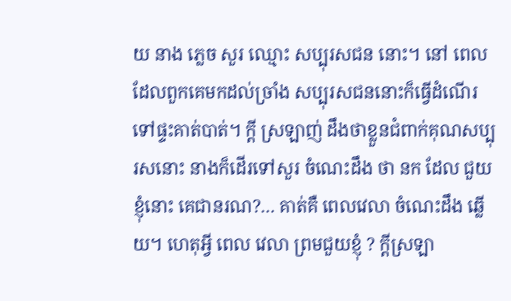យ នាង ភ្លេច សួរ ឈ្មោះ សប្បុរសជន នោះ។ នៅ ពេល ដែលពួកគេមកដល់ច្រាំង សប្បុរសជននោះក៏ធ្វើដំណើរទៅផ្ទះគាត់បាត់។ ក្តី ស្រឡាញ់ ដឹងថាខ្លួនជំពាក់គុណសប្បុរសនោះ នាងក៏ដើរទៅសួរ ចំណេះដឹង ថា នក ដែល ជួយខ្ញុំនោះ គេជានរណ?… គាត់គឺ ពេលវេលា ចំណេះដឹង ឆ្លើយ។ ហេតុអ្វី ពេល វេលា ព្រមជួយខ្ញុំ ? ក្តីស្រឡា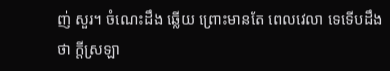ញ់ សួរ។ ចំណេះដឹង ឆ្លើយ ព្រោះមានតែ ពេលវេលា ទេទើបដឹងថា ក្តីស្រឡា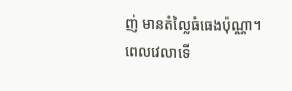ញ់ មានតំល្លៃធំធេងប៉ុណ្ណា។
ពេលវេលាទើ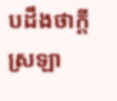បដឹងថាក្តីស្រឡា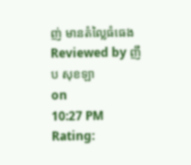ញ់ មានតំល្លៃធំធេង
Reviewed by ញឹប សុខឡា
on
10:27 PM
Rating: